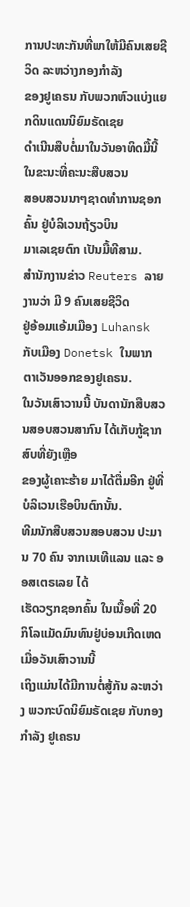ການປະທະກັນທີ່ພາໃຫ້ມີຄົນເສຍຊີວິດ ລະຫວ່າງກອງກຳລັງ
ຂອງຢູເຄຣນ ກັບພວກຫົວແບ່ງແຍກດິນແດນນິຍົມຣັດເຊຍ
ດຳເນີນສືບຕໍ່ມາໃນວັນອາທິດມື້ນີ້ ໃນຂະນະທີ່ຄະນະສືບສວນ
ສອບສວນນາໆຊາດທຳການຊອກຄົ້ນ ຢູ່ບໍລິເວນຖ້ຽວບິນ
ມາເລເຊຍຕົກ ເປັນມື້ທີສາມ.
ສຳນັກງານຂ່າວ Reuters ລາຍງານວ່າ ມີ 9 ຄົນເສຍຊີວິດ
ຢູ່ອ້ອມແອ້ມເມືອງ Luhansk ກັບເມືອງ Donetsk ໃນພາກ
ຕາເວັນອອກຂອງຢູເຄຣນ.
ໃນວັນເສົາວານນີ້ ບັນດານັກສືບສວນສອບສວນສາກົນ ໄດ້ເກັບກູ້ຊາກສົບທີ່ຍັງເຫຼືອ
ຂອງຜູ້ເຄາະຮ້າຍ ມາໄດ້ຕື່ມອີກ ຢູ່ທີ່ບໍລິເວນເຮືອບິນຕົກນັ້ນ.
ທີມນັກສືບສວນສອບສວນ ປະມານ 70 ຄົນ ຈາກເນເທີແລນ ແລະ ອອສເຕຣເລຍ ໄດ້
ເຮັດວຽກຊອກຄົ້ນ ໃນເນື້ອທີ່ 20 ກິໂລແມັດມົນທົນຢູ່ບ່ອນເກີດເຫດ ເມື່ອວັນເສົາວານນີ້
ເຖິງແມ່ນໄດ້ມີການຕໍ່ສູ້ກັນ ລະຫວ່າງ ພວກະບົດນິຍົມຣັດເຊຍ ກັບກອງກຳລັງ ຢູເຄຣນ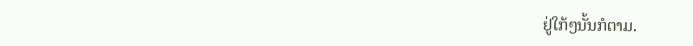ຢູ່ໃກ້ໆນັ້ນກໍຕາມ.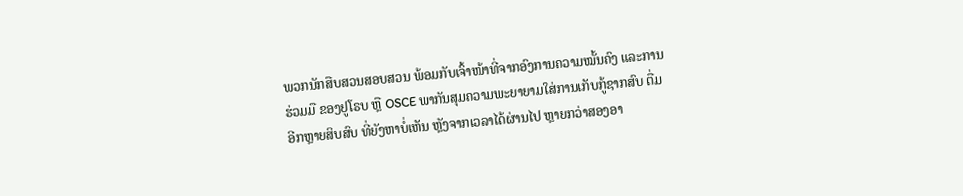ພວກນັກສືບສວນສອບສວນ ພ້ອມກັບເຈົ້າໜ້າທີ່ຈາກອົງການຄວາມໝັ້ນຄົງ ແລະການ
ຮ່ວມມື ຂອງຢູໂຣບ ຫຼື OSCE ພາກັນສຸມຄວາມພະຍາຍາມໃສ່ການເກັບກູ້ຊາກສົບ ຕື່ມ
ອີກຫຼາຍສິບສົບ ທີ່ຍັງຫາບໍ່ເຫັນ ຫຼັງຈາກເວລາໄດ້ຜ່ານໄປ ຫຼາຍກວ່າສອງອາ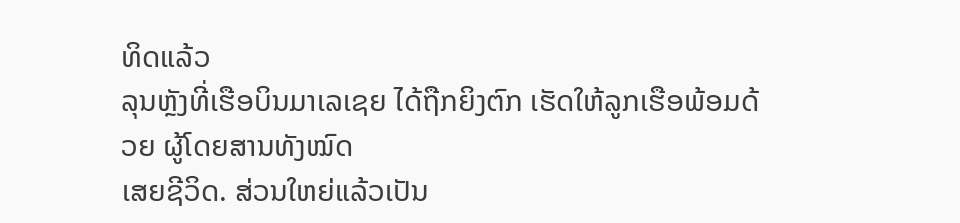ທິດແລ້ວ
ລຸນຫຼັງທີ່ເຮືອບິນມາເລເຊຍ ໄດ້ຖືກຍິງຕົກ ເຮັດໃຫ້ລູກເຮືອພ້ອມດ້ວຍ ຜູ້ໂດຍສານທັງໝົດ
ເສຍຊີວິດ. ສ່ວນໃຫຍ່ແລ້ວເປັນ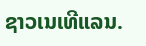ຊາວເນເທີແລນ.